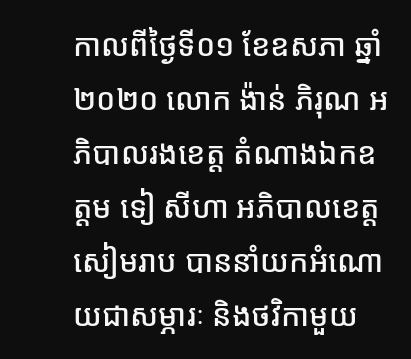កាលពីថ្ងៃទី០១ ខែឧសភា ឆ្នាំ២០២០ លោក ង៉ាន់ ភិរុណ អភិបាលរងខេត្ត តំណាងឯកឧត្តម ទៀ សីហា អភិបាលខេត្តសៀមរាប បាននាំយកអំណោយជាសម្ភារៈ និងថវិកាមួយ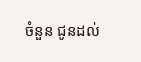ចំនួន ជូនដល់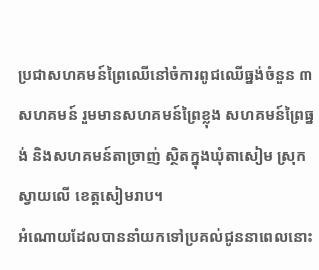ប្រជាសហគមន៍ព្រៃឈើនៅចំការពូជឈើធ្នង់ចំនួន ៣សហគមន៍ រួមមានសហគមន៍ព្រៃខ្លុង សហគមន៍ព្រៃធ្នង់ និងសហគមន៍តាច្រាញ់ ស្ថិតក្នុងឃុំតាសៀម ស្រុកស្វាយលើ ខេត្តសៀមរាប។
អំណោយដែលបាននាំយកទៅប្រគល់ជូននាពេលនោះ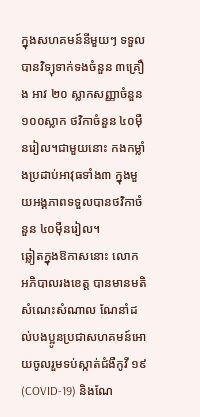ក្នុងសហគមន៍នីមួយៗ ទទួលបានវិទ្យុទាក់ទងចំនួន ៣គ្រឿង អាវ ២០ ស្លាកសញ្ញាចំនួន ១០០ស្លាក ថវិកាចំនួន ៤០ម៉ឺនរៀល។ជាមួយនោះ កងកម្លាំងប្រដាប់អាវុធទាំង៣ ក្នុងមួយអង្គភាពទទួលបានថវិកាចំនួន ៤០ម៉ឺនរៀល។
ឆ្លៀតក្នុងឱកាសនោះ លោក អភិបាលរងខេត្ត បានមានមតិសំណេះសំណាល ណែនាំដល់បងប្អូនប្រជាសហគមន៍អោយចូលរួមទប់ស្កាត់ជំងឺកូវី ១៩ (COVID-19) និងណែ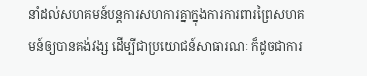នាំដល់សហគមន៍បន្តការសហការគ្នាក្នុងការការពារព្រៃសហគមន៍ឲ្យបានគង់វង្ស ដើម្បីជាប្រយោជន៍សាធារណៈ ក៏ដូចជាការ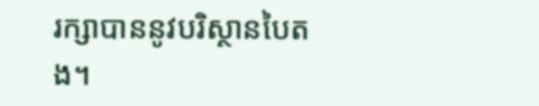រក្សាបាននូវបរិស្ថានបៃតង។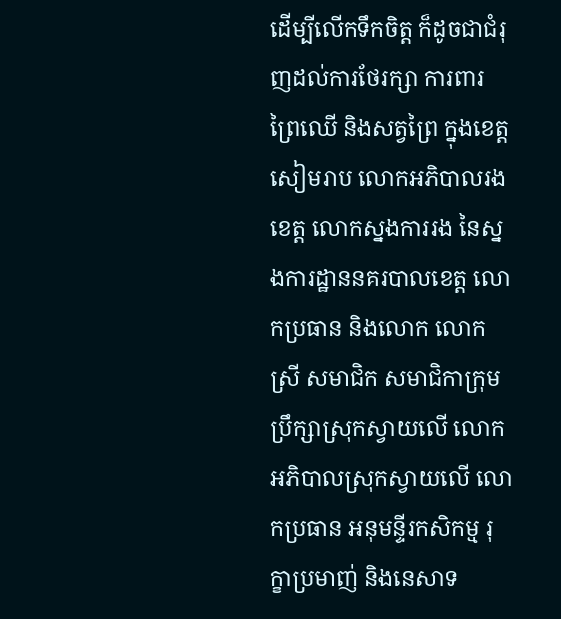ដើម្បីលើកទឹកចិត្ត ក៏ដូចជាជំរុញដល់ការថែរក្សា ការពារ ព្រៃឈើ និងសត្វព្រៃ ក្នុងខេត្តសៀមរាប លោកអភិបាលរងខេត្ត លោកស្នងការរង នៃស្នងការដ្ឋាននគរបាលខេត្ត លោកប្រធាន និងលោក លោកស្រី សមាជិក សមាជិកាក្រុមប្រឹក្សាស្រុកស្វាយលើ លោក អភិបាលស្រុកស្វាយលើ លោកប្រធាន អនុមន្ទីរកសិកម្ម រុក្ខាប្រមាញ់ និងនេសាទ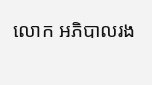លោក អភិបាលរង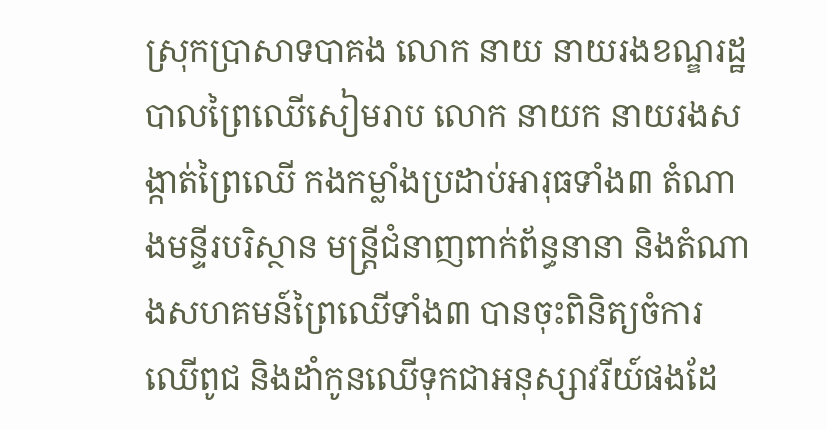ស្រុកប្រាសាទបាគង លោក នាយ នាយរងខណ្ឌរដ្ឋបាលព្រៃឈេីសៀមរាប លោក នាយក នាយរងសង្កាត់ព្រៃឈើ កងកម្លាំងប្រដាប់អារុធទាំង៣ តំណាងមន្ទីរបរិស្ថាន មន្រ្តីជំនាញពាក់ព័ន្ធនានា និងតំណាងសហគមន៍ព្រៃឈើទាំង៣ បានចុះពិនិត្យចំការឈើពូជ និងដាំកូនឈើទុកជាអនុស្សាវរីយ៍ផងដែ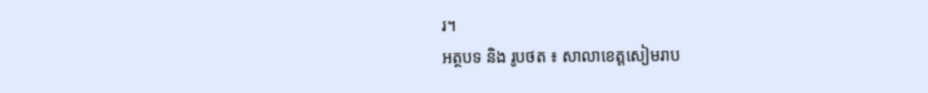រ។
អត្ថបទ និង រូបថត ៖ សាលាខេត្តសៀមរាប